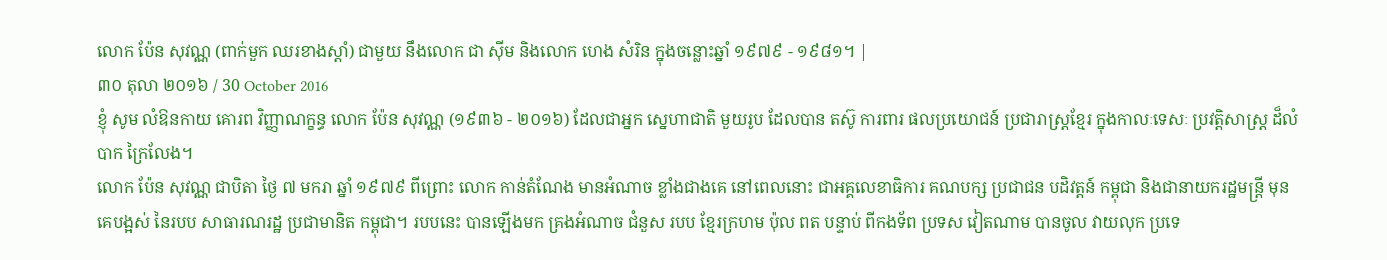លោក ប៉ែន សុវណ្ណ (ពាក់មួក ឈរខាងស្តាំ) ជាមួយ នឹងលោក ជា ស៊ីម និងលោក ហេង សំរិន ក្នុងចន្លោះឆ្នាំ ១៩៧៩ - ១៩៨១។ |
៣០ តុលា ២០១៦ / 30 October 2016
ខ្ញុំ សូម លំឱនកាយ គោរព វិញ្ញាណក្ខន្ធ លោក ប៉ែន សុវណ្ណ (១៩៣៦ - ២០១៦) ដែលជាអ្នក ស្នេហាជាតិ មួយរូប ដែលបាន តស៊ូ ការពារ ផលប្រយោជន៍ ប្រជារាស្ត្រខ្មែរ ក្នុងកាលៈទេសៈ ប្រវត្តិសាស្ត្រ ដ៏លំបាក ក្រៃលែង។
លោក ប៉ែន សុវណ្ណ ជាបិតា ថ្ងៃ ៧ មករា ឆ្នាំ ១៩៧៩ ពីព្រោះ លោក កាន់តំណែង មានអំណាច ខ្លាំងជាងគេ នៅពេលនោះ ជាអគ្គលេខាធិការ គណបក្ស ប្រជាជន បដិវត្តន៍ កម្ពុជា និងជានាយករដ្ឋមន្ត្រី មុនគេបង្អស់ នៃរបប សាធារណរដ្ឋ ប្រជាមានិត កម្ពុជា។ របបនេះ បានឡើងមក គ្រងអំណាច ជំនួស របប ខ្មែរក្រហម ប៉ុល ពត បន្ទាប់ ពីកងទ័ព ប្រទស វៀតណាម បានចូល វាយលុក ប្រទេ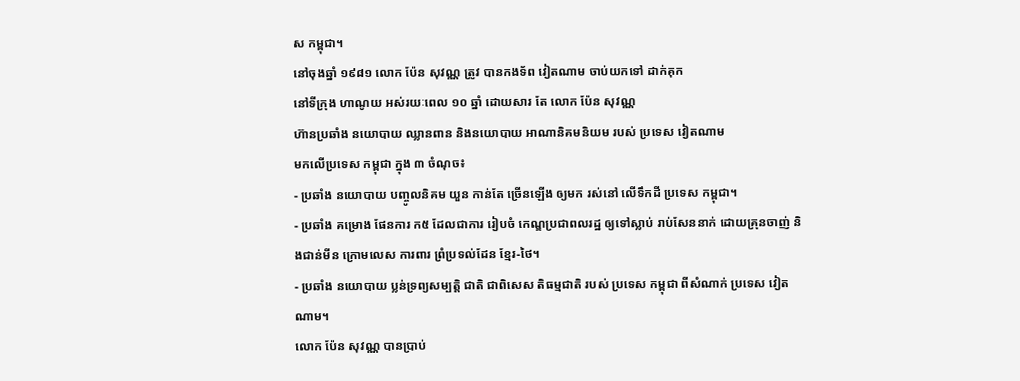ស កម្ពុជា។
នៅចុងឆ្នាំ ១៩៨១ លោក ប៉ែន សុវណ្ណ ត្រូវ បានកងទ័ព វៀតណាម ចាប់យកទៅ ដាក់គុក
នៅទីក្រុង ហាណូយ អស់រយៈពេល ១០ ឆ្នាំ ដោយសារ តែ លោក ប៉ែន សុវណ្ណ
ហ៊ានប្រឆាំង នយោបាយ ឈ្លានពាន និងនយោបាយ អាណានិគមនិយម របស់ ប្រទេស វៀតណាម
មកលើប្រទេស កម្ពុជា ក្នុង ៣ ចំណុច៖
- ប្រឆាំង នយោបាយ បញ្ចូលនិគម យួន កាន់តែ ច្រើនឡើង ឲ្យមក រស់នៅ លើទឹកដី ប្រទេស កម្ពុជា។
- ប្រឆាំង គម្រោង ផែនការ ក៥ ដែលជាការ រៀបចំ កេណ្ឌប្រជាពលរដ្ឋ ឲ្យទៅស្លាប់ រាប់សែននាក់ ដោយគ្រុនចាញ់ និងជាន់មីន ក្រោមលេស ការពារ ព្រំប្រទល់ដែន ខ្មែរ-ថៃ។
- ប្រឆាំង នយោបាយ ប្លន់ទ្រព្យសម្បត្តិ ជាតិ ជាពិសេស តិធម្មជាតិ របស់ ប្រទេស កម្ពុជា ពីសំណាក់ ប្រទេស វៀតណាម។
លោក ប៉ែន សុវណ្ណ បានប្រាប់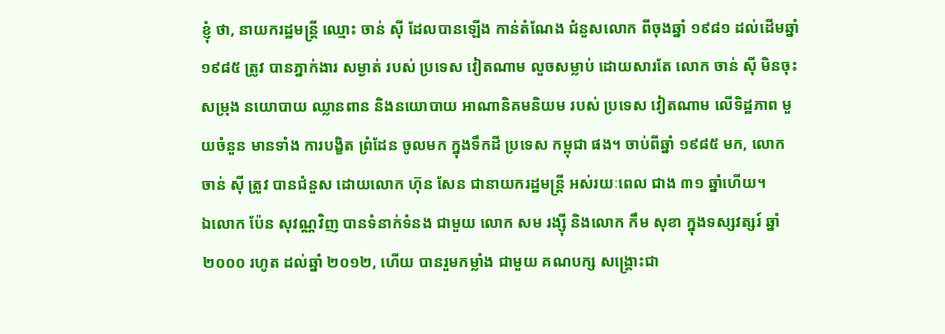ខ្ញុំ ថា, នាយករដ្ឋមន្ត្រី ឈ្មោះ ចាន់ សុី ដែលបានឡើង កាន់តំណែង ជំនួសលោក ពីចុងឆ្នាំ ១៩៨១ ដល់ដើមឆ្នាំ ១៩៨៥ ត្រូវ បានភ្នាក់ងារ សម្ងាត់ របស់ ប្រទេស វៀតណាម លួចសម្លាប់ ដោយសារតែ លោក ចាន់ សុី មិនចុះសម្រុង នយោបាយ ឈ្លានពាន និងនយោបាយ អាណានិគមនិយម របស់ ប្រទេស វៀតណាម លើទិដ្ឋភាព មួយចំនួន មានទាំង ការបង្ខិត ព្រំដែន ចូលមក ក្នុងទឹកដី ប្រទេស កម្ពុជា ផង។ ចាប់ពីឆ្នាំ ១៩៨៥ មក, លោក ចាន់ សុី ត្រូវ បានជំនួស ដោយលោក ហ៊ុន សែន ជានាយករដ្ឋមន្ត្រី អស់រយៈពេល ជាង ៣១ ឆ្នាំហើយ។
ឯលោក ប៉ែន សុវណ្ណវិញ បានទំនាក់ទំនង ជាមួយ លោក សម រង្ស៊ី និងលោក កឹម សុខា ក្នុងទស្សវត្សរ៍ ឆ្នាំ ២០០០ រហូត ដល់ឆ្នាំ ២០១២, ហើយ បានរួមកម្លាំង ជាមួយ គណបក្ស សង្គ្រោះជា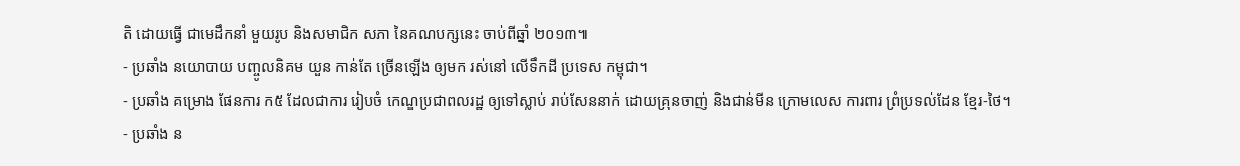តិ ដោយធ្វើ ជាមេដឹកនាំ មួយរូប និងសមាជិក សភា នៃគណបក្សនេះ ចាប់ពីឆ្នាំ ២០១៣៕
- ប្រឆាំង នយោបាយ បញ្ចូលនិគម យួន កាន់តែ ច្រើនឡើង ឲ្យមក រស់នៅ លើទឹកដី ប្រទេស កម្ពុជា។
- ប្រឆាំង គម្រោង ផែនការ ក៥ ដែលជាការ រៀបចំ កេណ្ឌប្រជាពលរដ្ឋ ឲ្យទៅស្លាប់ រាប់សែននាក់ ដោយគ្រុនចាញ់ និងជាន់មីន ក្រោមលេស ការពារ ព្រំប្រទល់ដែន ខ្មែរ-ថៃ។
- ប្រឆាំង ន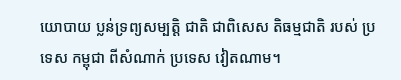យោបាយ ប្លន់ទ្រព្យសម្បត្តិ ជាតិ ជាពិសេស តិធម្មជាតិ របស់ ប្រទេស កម្ពុជា ពីសំណាក់ ប្រទេស វៀតណាម។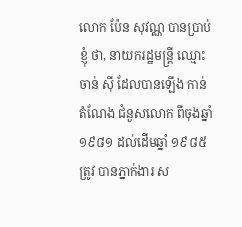លោក ប៉ែន សុវណ្ណ បានប្រាប់ខ្ញុំ ថា, នាយករដ្ឋមន្ត្រី ឈ្មោះ ចាន់ សុី ដែលបានឡើង កាន់តំណែង ជំនួសលោក ពីចុងឆ្នាំ ១៩៨១ ដល់ដើមឆ្នាំ ១៩៨៥ ត្រូវ បានភ្នាក់ងារ ស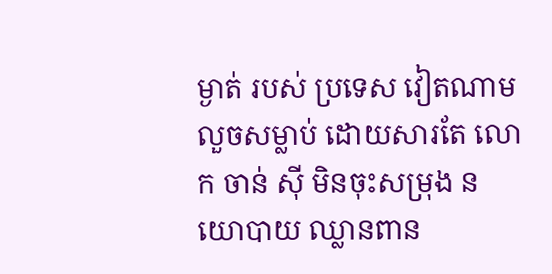ម្ងាត់ របស់ ប្រទេស វៀតណាម លួចសម្លាប់ ដោយសារតែ លោក ចាន់ សុី មិនចុះសម្រុង នយោបាយ ឈ្លានពាន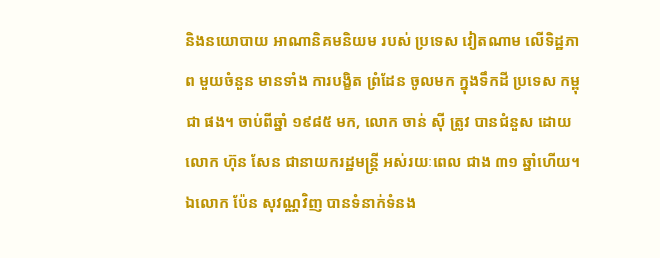និងនយោបាយ អាណានិគមនិយម របស់ ប្រទេស វៀតណាម លើទិដ្ឋភាព មួយចំនួន មានទាំង ការបង្ខិត ព្រំដែន ចូលមក ក្នុងទឹកដី ប្រទេស កម្ពុជា ផង។ ចាប់ពីឆ្នាំ ១៩៨៥ មក, លោក ចាន់ សុី ត្រូវ បានជំនួស ដោយលោក ហ៊ុន សែន ជានាយករដ្ឋមន្ត្រី អស់រយៈពេល ជាង ៣១ ឆ្នាំហើយ។
ឯលោក ប៉ែន សុវណ្ណវិញ បានទំនាក់ទំនង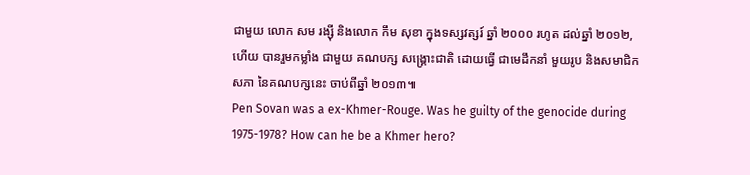ជាមួយ លោក សម រង្ស៊ី និងលោក កឹម សុខា ក្នុងទស្សវត្សរ៍ ឆ្នាំ ២០០០ រហូត ដល់ឆ្នាំ ២០១២, ហើយ បានរួមកម្លាំង ជាមួយ គណបក្ស សង្គ្រោះជាតិ ដោយធ្វើ ជាមេដឹកនាំ មួយរូប និងសមាជិក សភា នៃគណបក្សនេះ ចាប់ពីឆ្នាំ ២០១៣៕
Pen Sovan was a ex-Khmer-Rouge. Was he guilty of the genocide during 1975-1978? How can he be a Khmer hero?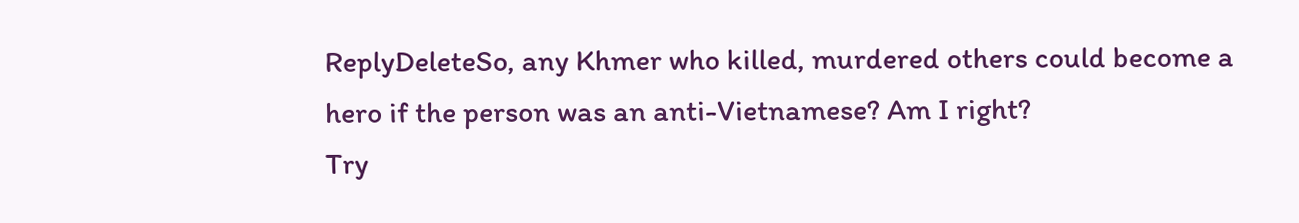ReplyDeleteSo, any Khmer who killed, murdered others could become a hero if the person was an anti-Vietnamese? Am I right?
Try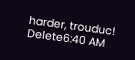harder, trouduc!
Delete6:40 AM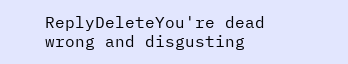ReplyDeleteYou're dead wrong and disgusting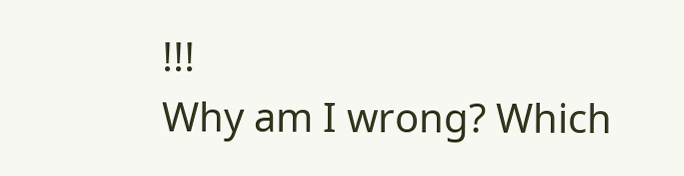!!!
Why am I wrong? Which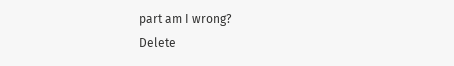part am I wrong?
Delete